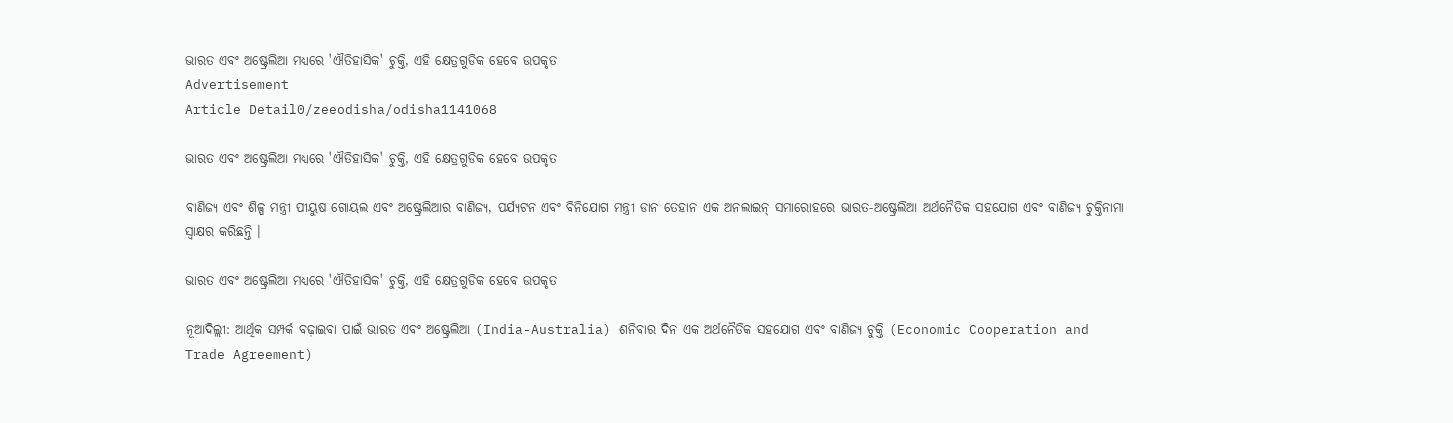ଭାରତ ଏବଂ ଅଷ୍ଟ୍ରେଲିଆ ମଧ୍ୟରେ 'ଐତିହାସିକ' ଚୁକ୍ତି, ଏହି କ୍ଷେତ୍ରଗୁଡିକ ହେବେ ଉପକୃତ
Advertisement
Article Detail0/zeeodisha/odisha1141068

ଭାରତ ଏବଂ ଅଷ୍ଟ୍ରେଲିଆ ମଧ୍ୟରେ 'ଐତିହାସିକ' ଚୁକ୍ତି, ଏହି କ୍ଷେତ୍ରଗୁଡିକ ହେବେ ଉପକୃତ

ବାଣିଜ୍ୟ ଏବଂ ଶିଳ୍ପ ମନ୍ତ୍ରୀ ପୀୟୁଷ ଗୋୟଲ ଏବଂ ଅଷ୍ଟ୍ରେଲିଆର ବାଣିଜ୍ୟ, ପର୍ଯ୍ୟଟନ ଏବଂ ବିନିଯୋଗ ମନ୍ତ୍ରୀ ଡାନ ତେହାନ ଏକ ଅନଲାଇନ୍ ସମାରୋହରେ ଭାରତ-ଅଷ୍ଟ୍ରେଲିଆ ଅର୍ଥନୈତିକ ସହଯୋଗ ଏବଂ ବାଣିଜ୍ୟ ଚୁକ୍ତିନାମା ସ୍ୱାକ୍ଷର କରିଛନ୍ତି ।

ଭାରତ ଏବଂ ଅଷ୍ଟ୍ରେଲିଆ ମଧ୍ୟରେ 'ଐତିହାସିକ' ଚୁକ୍ତି, ଏହି କ୍ଷେତ୍ରଗୁଡିକ ହେବେ ଉପକୃତ

ନୂଆଦିଲ୍ଲୀ: ଆର୍ଥିକ ସମ୍ପର୍କ ବଢ଼ାଇବା ପାଇଁ ଭାରତ ଏବଂ ଅଷ୍ଟ୍ରେଲିଆ (India-Australia) ଶନିବାର ଦିନ ଏକ ଅର୍ଥନୈତିକ ସହଯୋଗ ଏବଂ ବାଣିଜ୍ୟ ଚୁକ୍ତି (Economic Cooperation and Trade Agreement)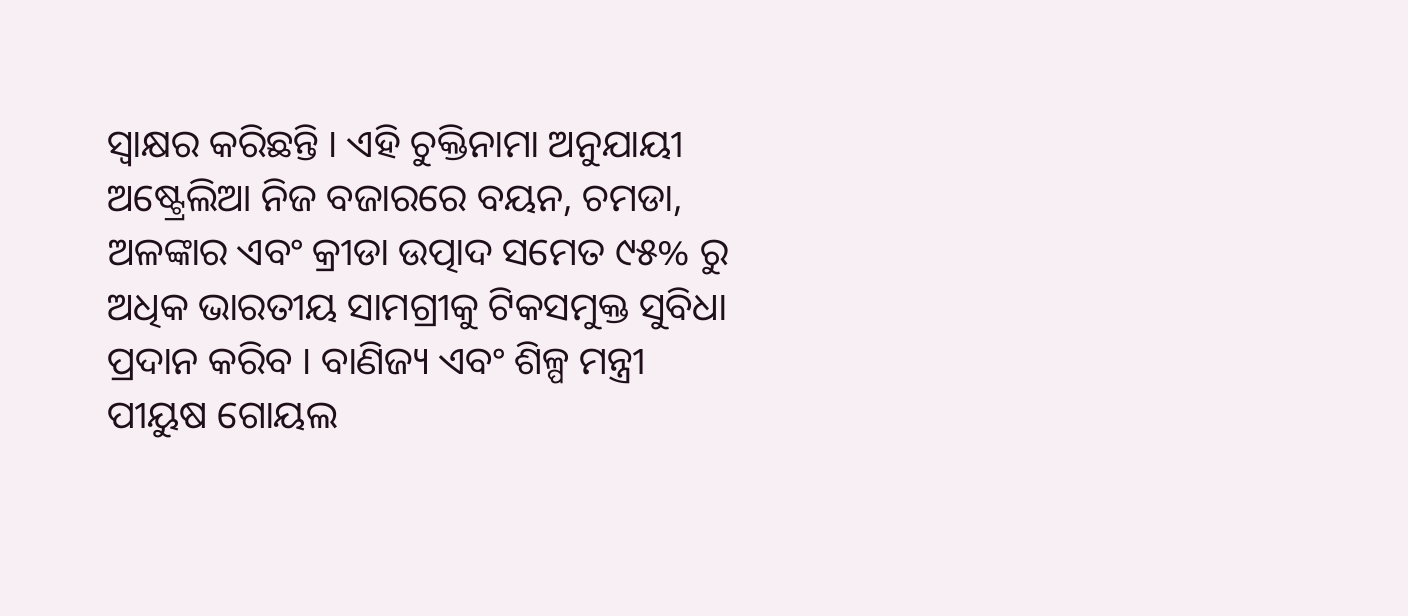ସ୍ୱାକ୍ଷର କରିଛନ୍ତି । ଏହି ଚୁକ୍ତିନାମା ଅନୁଯାୟୀ ଅଷ୍ଟ୍ରେଲିଆ ନିଜ ବଜାରରେ ବୟନ, ଚମଡା, ଅଳଙ୍କାର ଏବଂ କ୍ରୀଡା ଉତ୍ପାଦ ସମେତ ୯୫% ରୁ ଅଧିକ ଭାରତୀୟ ସାମଗ୍ରୀକୁ ଟିକସମୁକ୍ତ ସୁବିଧା ପ୍ରଦାନ କରିବ । ବାଣିଜ୍ୟ ଏବଂ ଶିଳ୍ପ ମନ୍ତ୍ରୀ ପୀୟୁଷ ଗୋୟଲ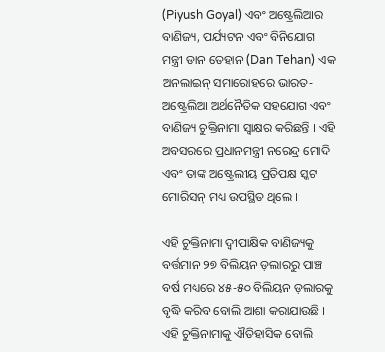(Piyush Goyal) ଏବଂ ଅଷ୍ଟ୍ରେଲିଆର ବାଣିଜ୍ୟ, ପର୍ଯ୍ୟଟନ ଏବଂ ବିନିଯୋଗ ମନ୍ତ୍ରୀ ଡାନ ତେହାନ (Dan Tehan) ଏକ ଅନଲାଇନ୍ ସମାରୋହରେ ଭାରତ-ଅଷ୍ଟ୍ରେଲିଆ ଅର୍ଥନୈତିକ ସହଯୋଗ ଏବଂ ବାଣିଜ୍ୟ ଚୁକ୍ତିନାମା ସ୍ୱାକ୍ଷର କରିଛନ୍ତି । ଏହି ଅବସରରେ ପ୍ରଧାନମନ୍ତ୍ରୀ ନରେନ୍ଦ୍ର ମୋଦି ଏବଂ ତାଙ୍କ ଅଷ୍ଟ୍ରେଲୀୟ ପ୍ରତିପକ୍ଷ ସ୍କଟ ମୋରିସନ୍ ମଧ୍ୟ ଉପସ୍ଥିତ ଥିଲେ ।

ଏହି ଚୁକ୍ତିନାମା ଦ୍ୱୀପାକ୍ଷିକ ବାଣିଜ୍ୟକୁ ବର୍ତ୍ତମାନ ୨୭ ବିଲିୟନ ଡ଼ଲାରରୁ ପାଞ୍ଚ ବର୍ଷ ମଧ୍ୟରେ ୪୫-୫୦ ବିଲିୟନ ଡ଼ଲାରକୁ ବୃଦ୍ଧି କରିବ ବୋଲି ଆଶା କରାଯାଉଛି । ଏହି ଚୁକ୍ତିନାମାକୁ ଐତିହାସିକ ବୋଲି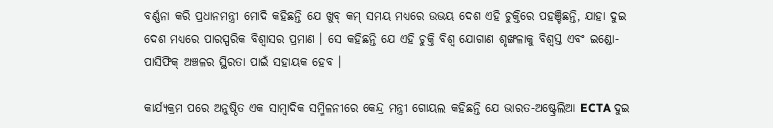ବର୍ଣ୍ଣନା କରି ପ୍ରଧାନମନ୍ତ୍ରୀ ମୋଦି କହିଛନ୍ତି ଯେ ଖୁବ୍ କମ୍ ସମୟ ମଧ୍ୟରେ ଉଭୟ ଦେଶ ଏହି ଚୁକ୍ତିରେ ପହଞ୍ଚିଛନ୍ତି, ଯାହା ଦୁଇ ଦେଶ ମଧ୍ୟରେ ପାରସ୍ପରିକ ବିଶ୍ୱାସର ପ୍ରମାଣ । ସେ କହିଛନ୍ତି ଯେ ଏହି ଚୁକ୍ତି ବିଶ୍ୱ ଯୋଗାଣ ଶୃଙ୍ଖଳାକୁ ବିଶ୍ୱସ୍ତ ଏବଂ ଇଣ୍ଡୋ-ପାସିଫିକ୍ ଅଞ୍ଚଳର ସ୍ଥିରତା ପାଇଁ ସହାୟକ ହେବ ।

କାର୍ଯ୍ୟକ୍ରମ ପରେ ଅନୁଷ୍ଠିତ ଏକ ସାମ୍ବାଦିକ ସମ୍ମିଳନୀରେ କେନ୍ଦ୍ର ମନ୍ତ୍ରୀ ଗୋୟଲ କହିଛନ୍ତି ଯେ ଭାରତ-ଅଷ୍ଟ୍ରେଲିଆ ECTA ଦୁଇ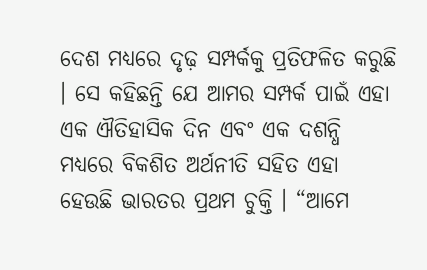ଦେଶ ମଧ୍ୟରେ ଦୃଢ଼ ସମ୍ପର୍କକୁ ପ୍ରତିଫଳିତ କରୁଛି । ସେ କହିଛନ୍ତି ଯେ ଆମର ସମ୍ପର୍କ ପାଇଁ ଏହା ଏକ ଐତିହାସିକ ଦିନ ଏବଂ ଏକ ଦଶନ୍ଧି ମଧ୍ୟରେ ବିକଶିତ ଅର୍ଥନୀତି ସହିତ ଏହା ହେଉଛି ଭାରତର ପ୍ରଥମ ଚୁକ୍ତି । “ଆମେ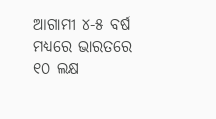ଆଗାମୀ ୪-୫ ବର୍ଷ ମଧ୍ୟରେ ଭାରତରେ ୧୦ ଲକ୍ଷ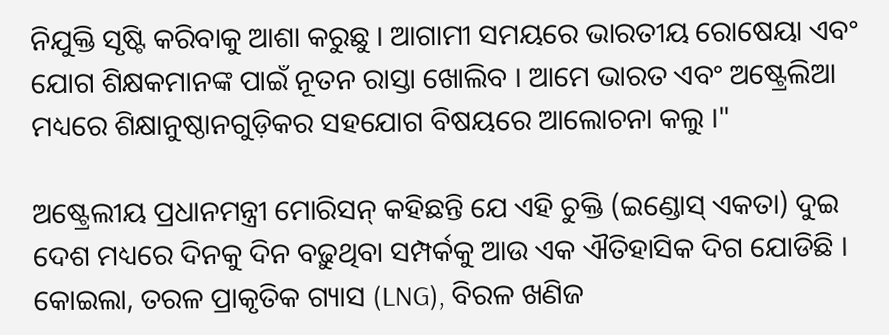ନିଯୁକ୍ତି ସୃଷ୍ଟି କରିବାକୁ ଆଶା କରୁଛୁ । ଆଗାମୀ ସମୟରେ ଭାରତୀୟ ରୋଷେୟା ଏବଂ ଯୋଗ ଶିକ୍ଷକମାନଙ୍କ ପାଇଁ ନୂତନ ରାସ୍ତା ଖୋଲିବ । ଆମେ ଭାରତ ଏବଂ ଅଷ୍ଟ୍ରେଲିଆ ମଧ୍ୟରେ ଶିକ୍ଷାନୁଷ୍ଠାନଗୁଡ଼ିକର ସହଯୋଗ ବିଷୟରେ ଆଲୋଚନା କଲୁ ।"

ଅଷ୍ଟ୍ରେଲୀୟ ପ୍ରଧାନମନ୍ତ୍ରୀ ମୋରିସନ୍ କହିଛନ୍ତି ଯେ ଏହି ଚୁକ୍ତି (ଇଣ୍ଡୋସ୍ ଏକତା) ଦୁଇ ଦେଶ ମଧ୍ୟରେ ଦିନକୁ ଦିନ ବଢ଼ୁଥିବା ସମ୍ପର୍କକୁ ଆଉ ଏକ ଐତିହାସିକ ଦିଗ ଯୋଡିଛି । କୋଇଲା, ତରଳ ପ୍ରାକୃତିକ ଗ୍ୟାସ (LNG), ବିରଳ ଖଣିଜ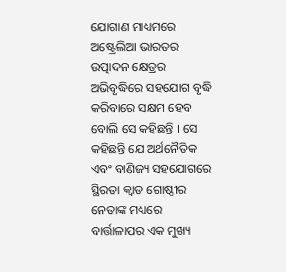ଯୋଗାଣ ମାଧ୍ୟମରେ ଅଷ୍ଟ୍ରେଲିଆ ଭାରତର ଉତ୍ପାଦନ କ୍ଷେତ୍ରର ଅଭିବୃଦ୍ଧିରେ ସହଯୋଗ ବୃଦ୍ଧି କରିବାରେ ସକ୍ଷମ ହେବ ବୋଲି ସେ କହିଛନ୍ତି । ସେ କହିଛନ୍ତି ଯେ ଅର୍ଥନୈତିକ ଏବଂ ବାଣିଜ୍ୟ ସହଯୋଗରେ ସ୍ଥିରତା କ୍ୱାଡ ଗୋଷ୍ଠୀର ନେତାଙ୍କ ମଧ୍ୟରେ ବାର୍ତ୍ତାଳାପର ଏକ ମୁଖ୍ୟ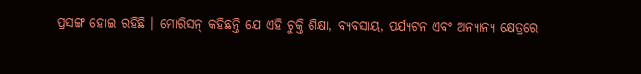ପ୍ରସଙ୍ଗ ହୋଇ ରହିଛି । ମୋରିସନ୍ କହିଛନ୍ତି ଯେ ଏହି ଚୁକ୍ତି ଶିକ୍ଷା, ବ୍ୟବସାୟ, ପର୍ଯ୍ୟଟନ ଏବଂ ଅନ୍ୟାନ୍ୟ କ୍ଷେତ୍ରରେ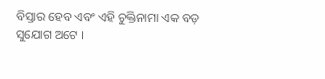ବିସ୍ତାର ହେବ ଏବଂ ଏହି ଚୁକ୍ତିନାମା ଏକ ବଡ଼ ସୁଯୋଗ ଅଟେ ।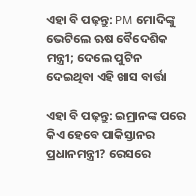ଏହା ବି ପଢ଼ନ୍ତୁ: PM ମୋଦିଙ୍କୁ ଭେଟିଲେ ଋଷ ବୈଦେଶିକ ମନ୍ତ୍ରୀ; ଦେଲେ ପୁଟିନ ଦେଇଥିବା ଏହି ଖାସ ବାର୍ତ୍ତା

ଏହା ବି ପଢ଼ନ୍ତୁ: ଇମ୍ରାନଙ୍କ ପରେ କିଏ ହେବେ ପାକିସ୍ତାନର ପ୍ରଧାନମନ୍ତ୍ରୀ? ରେସରେ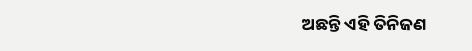ଅଛନ୍ତି ଏହି ତିନିଜଣ